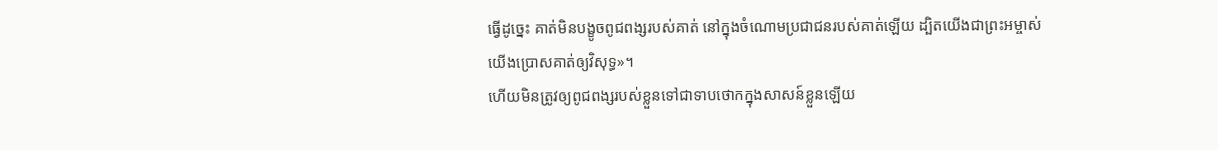ធ្វើដូច្នេះ គាត់មិនបង្ខូចពូជពង្សរបស់គាត់ នៅក្នុងចំណោមប្រជាជនរបស់គាត់ឡើយ ដ្បិតយើងជាព្រះអម្ចាស់ យើងប្រោសគាត់ឲ្យវិសុទ្ធ»។
ហើយមិនត្រូវឲ្យពូជពង្សរបស់ខ្លួនទៅជាទាបថោកក្នុងសាសន៍ខ្លួនឡើយ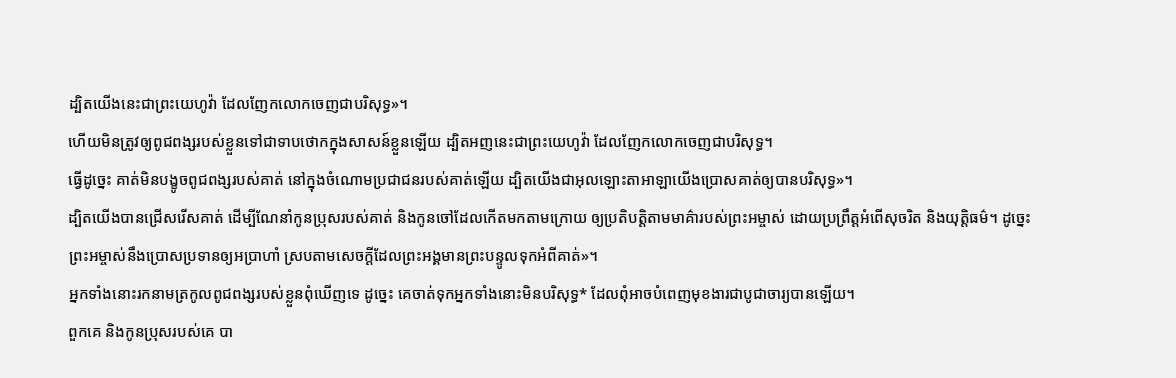ដ្បិតយើងនេះជាព្រះយេហូវ៉ា ដែលញែកលោកចេញជាបរិសុទ្ធ»។
ហើយមិនត្រូវឲ្យពូជពង្សរបស់ខ្លួនទៅជាទាបថោកក្នុងសាសន៍ខ្លួនឡើយ ដ្បិតអញនេះជាព្រះយេហូវ៉ា ដែលញែកលោកចេញជាបរិសុទ្ធ។
ធ្វើដូច្នេះ គាត់មិនបង្ខូចពូជពង្សរបស់គាត់ នៅក្នុងចំណោមប្រជាជនរបស់គាត់ឡើយ ដ្បិតយើងជាអុលឡោះតាអាឡាយើងប្រោសគាត់ឲ្យបានបរិសុទ្ធ»។
ដ្បិតយើងបានជ្រើសរើសគាត់ ដើម្បីណែនាំកូនប្រុសរបស់គាត់ និងកូនចៅដែលកើតមកតាមក្រោយ ឲ្យប្រតិបត្តិតាមមាគ៌ារបស់ព្រះអម្ចាស់ ដោយប្រព្រឹត្តអំពើសុចរិត និងយុត្តិធម៌។ ដូច្នេះ ព្រះអម្ចាស់នឹងប្រោសប្រទានឲ្យអប្រាហាំ ស្របតាមសេចក្ដីដែលព្រះអង្គមានព្រះបន្ទូលទុកអំពីគាត់»។
អ្នកទាំងនោះរកនាមត្រកូលពូជពង្សរបស់ខ្លួនពុំឃើញទេ ដូច្នេះ គេចាត់ទុកអ្នកទាំងនោះមិនបរិសុទ្ធ* ដែលពុំអាចបំពេញមុខងារជាបូជាចារ្យបានឡើយ។
ពួកគេ និងកូនប្រុសរបស់គេ បា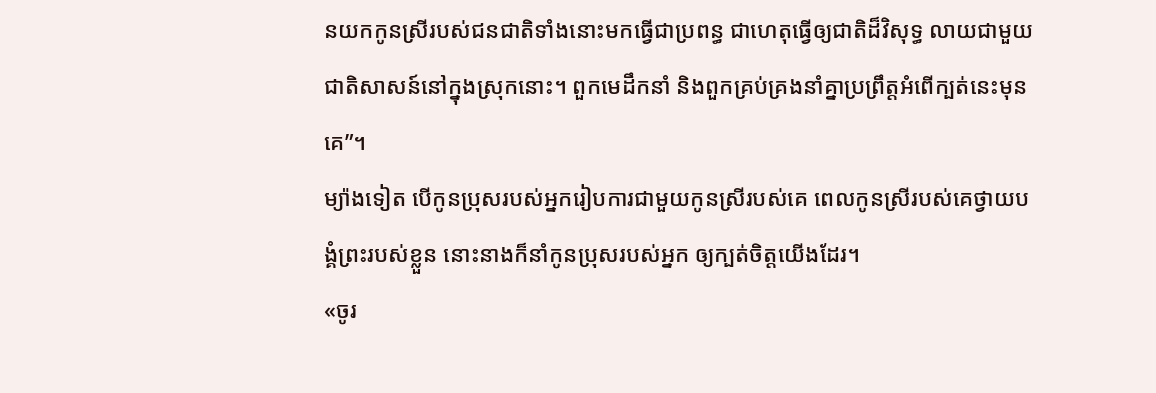នយកកូនស្រីរបស់ជនជាតិទាំងនោះមកធ្វើជាប្រពន្ធ ជាហេតុធ្វើឲ្យជាតិដ៏វិសុទ្ធ លាយជាមួយជាតិសាសន៍នៅក្នុងស្រុកនោះ។ ពួកមេដឹកនាំ និងពួកគ្រប់គ្រងនាំគ្នាប្រព្រឹត្តអំពើក្បត់នេះមុនគេ”។
ម្យ៉ាងទៀត បើកូនប្រុសរបស់អ្នករៀបការជាមួយកូនស្រីរបស់គេ ពេលកូនស្រីរបស់គេថ្វាយបង្គំព្រះរបស់ខ្លួន នោះនាងក៏នាំកូនប្រុសរបស់អ្នក ឲ្យក្បត់ចិត្តយើងដែរ។
«ចូរ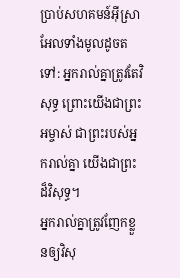ប្រាប់សហគមន៍អ៊ីស្រាអែលទាំងមូលដូចតទៅ: អ្នករាល់គ្នាត្រូវតែវិសុទ្ធ ព្រោះយើងជាព្រះអម្ចាស់ ជាព្រះរបស់អ្នករាល់គ្នា យើងជាព្រះដ៏វិសុទ្ធ។
អ្នករាល់គ្នាត្រូវញែកខ្លួនឲ្យវិសុ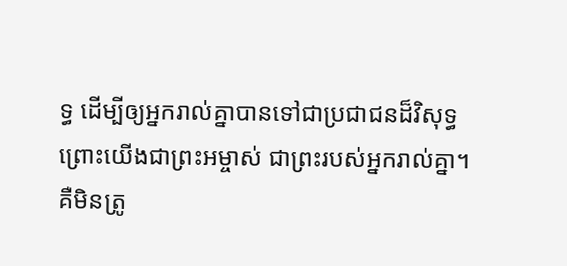ទ្ធ ដើម្បីឲ្យអ្នករាល់គ្នាបានទៅជាប្រជាជនដ៏វិសុទ្ធ ព្រោះយើងជាព្រះអម្ចាស់ ជាព្រះរបស់អ្នករាល់គ្នា។
គឺមិនត្រូ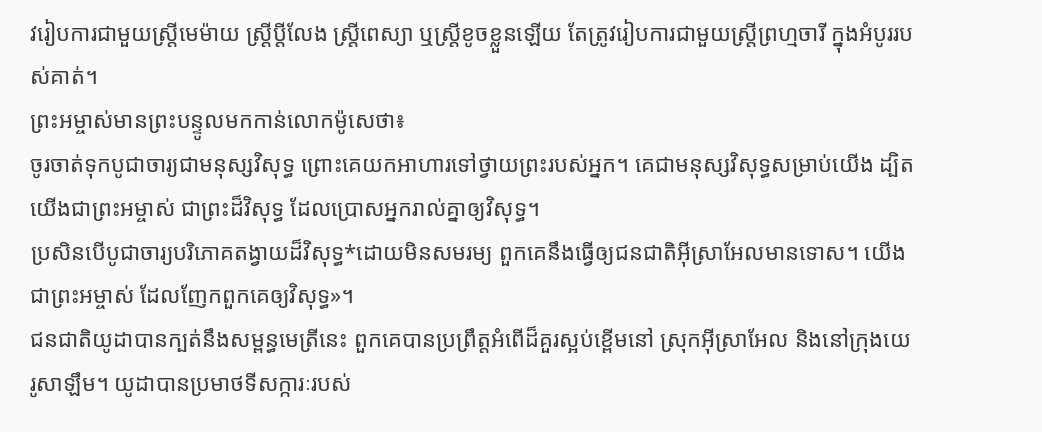វរៀបការជាមួយស្ត្រីមេម៉ាយ ស្ត្រីប្ដីលែង ស្ត្រីពេស្យា ឬស្ត្រីខូចខ្លួនឡើយ តែត្រូវរៀបការជាមួយស្ត្រីព្រហ្មចារី ក្នុងអំបូររបស់គាត់។
ព្រះអម្ចាស់មានព្រះបន្ទូលមកកាន់លោកម៉ូសេថា៖
ចូរចាត់ទុកបូជាចារ្យជាមនុស្សវិសុទ្ធ ព្រោះគេយកអាហារទៅថ្វាយព្រះរបស់អ្នក។ គេជាមនុស្សវិសុទ្ធសម្រាប់យើង ដ្បិតយើងជាព្រះអម្ចាស់ ជាព្រះដ៏វិសុទ្ធ ដែលប្រោសអ្នករាល់គ្នាឲ្យវិសុទ្ធ។
ប្រសិនបើបូជាចារ្យបរិភោគតង្វាយដ៏វិសុទ្ធ*ដោយមិនសមរម្យ ពួកគេនឹងធ្វើឲ្យជនជាតិអ៊ីស្រាអែលមានទោស។ យើងជាព្រះអម្ចាស់ ដែលញែកពួកគេឲ្យវិសុទ្ធ»។
ជនជាតិយូដាបានក្បត់នឹងសម្ពន្ធមេត្រីនេះ ពួកគេបានប្រព្រឹត្តអំពើដ៏គួរស្អប់ខ្ពើមនៅ ស្រុកអ៊ីស្រាអែល និងនៅក្រុងយេរូសាឡឹម។ យូដាបានប្រមាថទីសក្ការៈរបស់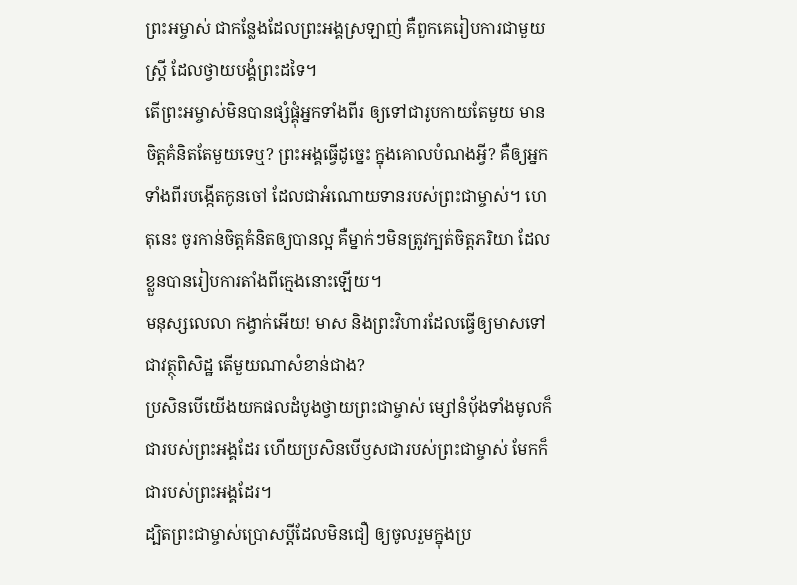ព្រះអម្ចាស់ ជាកន្លែងដែលព្រះអង្គស្រឡាញ់ គឺពួកគេរៀបការជាមួយស្ត្រី ដែលថ្វាយបង្គំព្រះដទៃ។
តើព្រះអម្ចាស់មិនបានផ្សំផ្គុំអ្នកទាំងពីរ ឲ្យទៅជារូបកាយតែមួយ មានចិត្តគំនិតតែមួយទេឬ? ព្រះអង្គធ្វើដូច្នេះ ក្នុងគោលបំណងអ្វី? គឺឲ្យអ្នកទាំងពីរបង្កើតកូនចៅ ដែលជាអំណោយទានរបស់ព្រះជាម្ចាស់។ ហេតុនេះ ចូរកាន់ចិត្តគំនិតឲ្យបានល្អ គឺម្នាក់ៗមិនត្រូវក្បត់ចិត្តភរិយា ដែលខ្លួនបានរៀបការតាំងពីក្មេងនោះឡើយ។
មនុស្សលេលា កង្វាក់អើយ! មាស និងព្រះវិហារដែលធ្វើឲ្យមាសទៅជាវត្ថុពិសិដ្ឋ តើមួយណាសំខាន់ជាង?
ប្រសិនបើយើងយកផលដំបូងថ្វាយព្រះជាម្ចាស់ ម្សៅនំប៉័ងទាំងមូលក៏ជារបស់ព្រះអង្គដែរ ហើយប្រសិនបើឫសជារបស់ព្រះជាម្ចាស់ មែកក៏ជារបស់ព្រះអង្គដែរ។
ដ្បិតព្រះជាម្ចាស់ប្រោសប្ដីដែលមិនជឿ ឲ្យចូលរួមក្នុងប្រ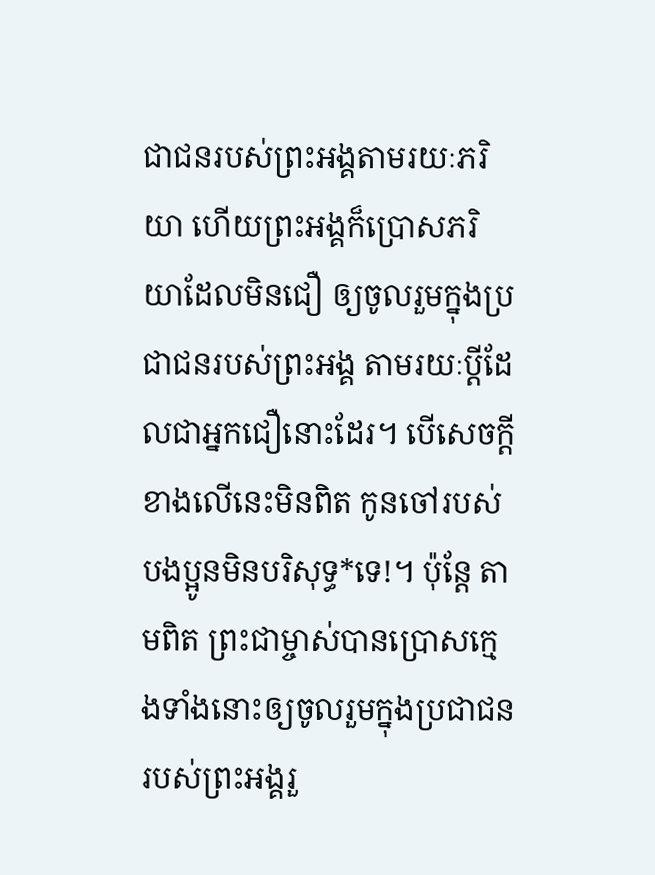ជាជនរបស់ព្រះអង្គតាមរយៈភរិយា ហើយព្រះអង្គក៏ប្រោសភរិយាដែលមិនជឿ ឲ្យចូលរួមក្នុងប្រជាជនរបស់ព្រះអង្គ តាមរយៈប្ដីដែលជាអ្នកជឿនោះដែរ។ បើសេចក្ដីខាងលើនេះមិនពិត កូនចៅរបស់បងប្អូនមិនបរិសុទ្ធ*ទេ!។ ប៉ុន្តែ តាមពិត ព្រះជាម្ចាស់បានប្រោសក្មេងទាំងនោះឲ្យចូលរួមក្នុងប្រជាជនរបស់ព្រះអង្គរួ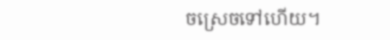ចស្រេចទៅហើយ។